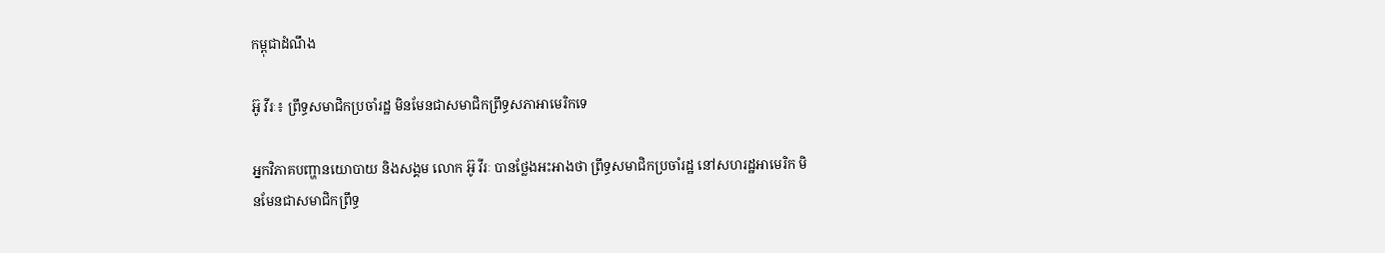កម្ពុជាដំណឹង

អ៊ូ វីរៈ៖ ព្រឹទ្ធសមាជិកប្រចាំរដ្ឋ មិនមែនជាសមាជិកព្រឹទ្ធសភាអាមេរិកទេ

អ្នកវិភាគបញ្ហានយោបាយ និងសង្គម លោក អ៊ូ វីរៈ បានថ្លែងអះអាងថា ព្រឹទ្ធសមាជិកប្រចាំរដ្ឋ នៅសហរដ្ឋអាមេរិក មិនមែនជាសមាជិកព្រឹទ្ធ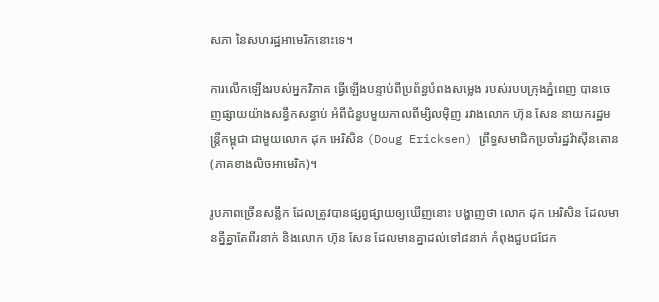សភា នៃសហរដ្ឋអាមេរិកនោះទេ។

ការលើកឡើងរបស់អ្នកវិភាគ ធ្វើឡើងបន្ទាប់ពីប្រព័ន្ធបំពងសម្លេង របស់របបក្រុងភ្នំពេញ បានចេញផ្សាយយ៉ាងសន្ធឹកសន្ធាប់ អំពីជំនួបមួយកាលពីម្សិលម៉ិញ រវាងលោក ហ៊ុន សែន នាយករដ្ឋមន្ត្រីកម្ពុជា ជាមួយលោក ដុក អេរិសិន (Doug Ericksen) ព្រឹទ្ធសមាជិកប្រចាំរដ្ឋវ៉ាស៊ីនតោន (ភាគខាងលិចអាមេរិក)។

រូបភាពច្រើនសន្លឹក ដែលត្រូវបានផ្សព្វផ្សាយឲ្យឃើញនោះ បង្ហាញថា លោក ដុក អេរិសិន ដែលមានគ្នីគ្នាតែពីរនាក់ និងលោក ហ៊ុន សែន ដែលមានគ្នាដល់ទៅ៨នាក់ កំពុងជួបជជែក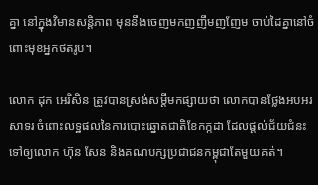គ្នា នៅក្នុងវិមានសន្តិភាព មុននឹងចេញមកញញឹមញញែម ចាប់ដៃគ្នានៅចំពោះមុខអ្នកថតរូប។

លោក ដុក អេរិសិន ត្រូវបានស្រង់សម្តីមកផ្សាយថា លោកបានថ្លែងអបអរសាទរ ចំពោះលទ្ឋផលនៃការបោះឆ្នោតជាតិខែកក្កដា ដែលផ្ដល់ជ័យជំនះ ទៅឲ្យលោក ហ៊ុន សែន និងគណបក្សប្រជាជនកម្ពុជាតែមួយគត់។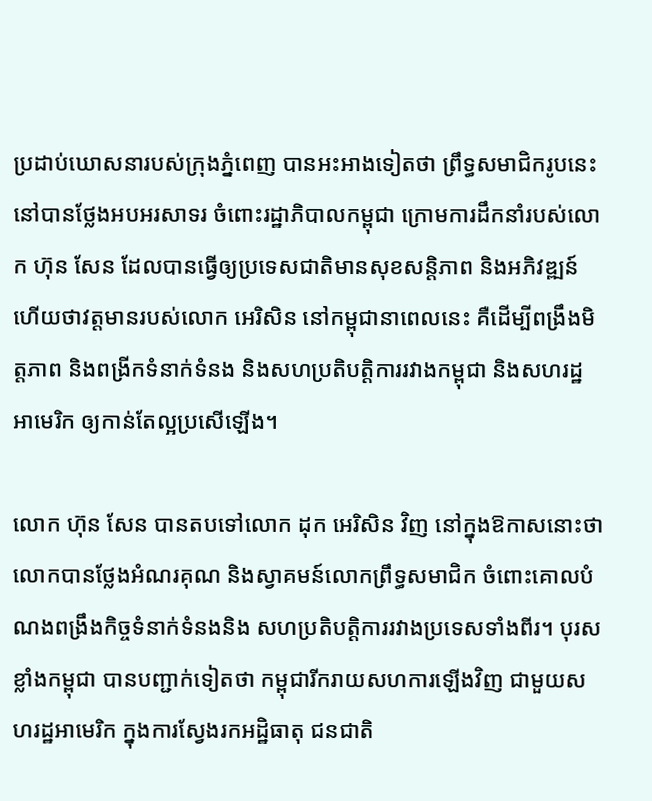ប្រដាប់ឃោសនារបស់ក្រុងភ្នំពេញ បានអះអាងទៀតថា ព្រឹទ្ធសមាជិករូបនេះ នៅបានថ្លែងអបអរសាទរ ចំពោះរដ្ឋាភិបាលកម្ពុជា ក្រោមការដឹកនាំរបស់លោក ហ៊ុន សែន ដែលបានធ្វើឲ្យប្រទេសជាតិមានសុខសន្តិភាព និងអភិវឌ្ឍន៍ ហើយថាវត្តមានរបស់លោក អេរិសិន នៅកម្ពុជានាពេលនេះ គឺដើម្បីពង្រឹងមិត្តភាព និងពង្រីកទំនាក់ទំនង និងសហប្រតិបត្តិការរវាងកម្ពុជា និងសហរដ្ឋអាមេរិក ឲ្យកាន់តែល្អប្រសើឡើង។

លោក ហ៊ុន សែន បានតបទៅលោក ដុក អេរិសិន វិញ នៅក្នុងឱកាសនោះថា លោកបានថ្លែងអំណរគុណ និងស្វាគមន៍លោកព្រឹទ្ធសមាជិក ចំពោះគោលបំណងពង្រឹងកិច្ចទំនាក់ទំនងនិង សហប្រតិបត្តិការរវាងប្រទេសទាំងពីរ។ បុរសខ្លាំងកម្ពុជា បានបញ្ជាក់ទៀតថា កម្ពុជារីករាយសហការឡើងវិញ ជាមួយសហរដ្ឋអាមេរិក ក្នុងការស្វែងរកអដ្ឋិធាតុ ជនជាតិ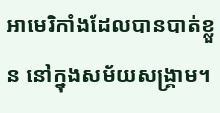អាមេរិកាំងដែលបានបាត់ខ្លួន នៅក្នុងសម័យសង្គ្រាម។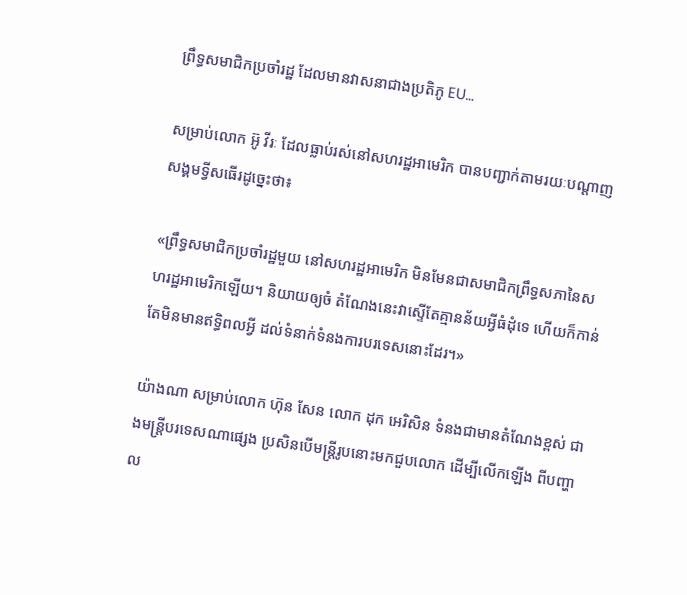ព្រឹទ្ធសមាជិកប្រចាំរដ្ឋ ដែលមានវាសនាជាងប្រតិភូ EU…

សម្រាប់លោក អ៊ូ វីរៈ ដែលធ្លាប់រស់នៅសហរដ្ឋអាមេរិក បានបញ្ជាក់តាមរយៈបណ្ដាញសង្គមទ្វីសធើរដូច្នេះថា៖

«ព្រឹទ្ធសមាជិកប្រចាំរដ្ឋមួយ នៅសហរដ្ឋអាមេរិក មិនមែនជាសមាជិកព្រឹទ្ធសភានៃសហរដ្ឋអាមេរិកឡើយ។ និយាយឲ្យចំ តំណែងនេះវាស្ទើតែគ្មានន័យអ្វីធំដុំទេ ហើយក៏កាន់តែមិនមានឥទ្ធិពលអ្វី ដល់ទំនាក់ទំនងការបរទេសនោះដែរ។»

យ៉ាងណា សម្រាប់លោក ហ៊ុន សែន លោក ដុក អេរិសិន ទំនងជាមានតំណែងខ្ពស់ ជាងមន្ត្រីបរទេសណាផ្សេង ប្រសិនបើមន្ត្រីរូបនោះមកជួបលោក ដើម្បីលើកឡើង ពីបញ្ហាល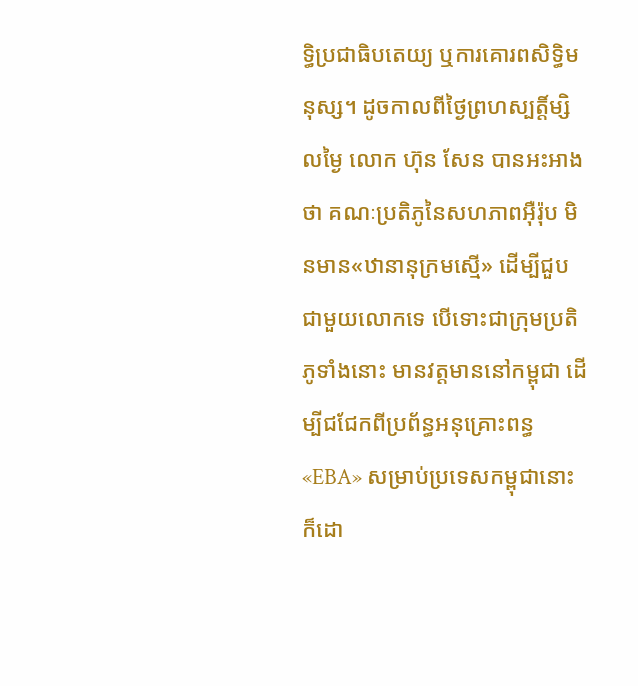ទ្ធិប្រជាធិបតេយ្យ ឬការគោរពសិទ្ធិមនុស្ស។ ដូចកាលពីថ្ងៃព្រហស្បត្តិ៍ម្សិលម្ងៃ លោក ហ៊ុន សែន បានអះអាងថា គណៈប្រតិភូនៃសហភាពអ៊ឺរ៉ុប មិនមាន«ឋានានុក្រមស្មើ» ដើម្បីជួបជាមួយលោកទេ បើទោះជាក្រុមប្រតិភូទាំងនោះ មានវត្តមាននៅកម្ពុជា ដើម្បីជជែកពីប្រព័ន្ធអនុគ្រោះពន្ធ «EBA» សម្រាប់ប្រទេសកម្ពុជានោះក៏ដោ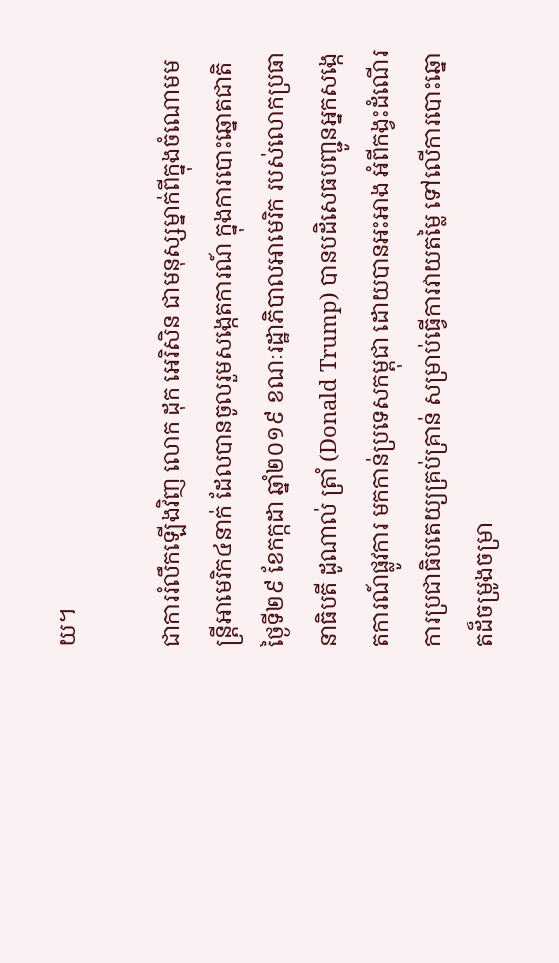យ។

ជាការរំលឹកឡើងវិញ លោក ដុក អេរិសិន ជាមនុស្សម្នាក់ពីក្នុងចំណោមមន្ត្រីអាមេរិក៤នាក់ ដែលបានចូលរួមសង្កេតការណ៍ ក្នុងការបោះឆ្នោតជាតិ ថ្ងៃទី២៩ ខែកក្កដា ឆ្នាំ២០១៩ ខណៈរដ្ឋាភិបាលអាមេរិក របស់លោកប្រធានាធិបតី ដូណាល់ ត្រាំ (Donald Trump) បានបដិសេធបញ្ជូនអ្នកសង្កេតការណ៍ផ្លូវការ មកកាន់ប្រទេសកម្ពុជា ដោយបានអះអាង អំពីកង្វះដំណើរការប្រជាធិបតេយ្យគ្រប់គ្រាន់ សម្រាប់ធ្វើការវាយតម្លៃ ទៅលើការបោះឆ្នោតដ៏ចម្រូងចម្រា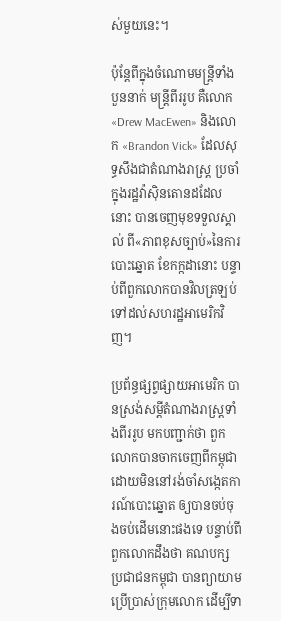ស់មួយនេះ។

ប៉ុន្តែពីក្នុងចំណោមមន្ត្រីទាំងបួននាក់ មន្ត្រីពីររូប គឺលោក «Drew MacEwen» និងលោក «Brandon Vick» ដែលសុទ្ធសឹងជាតំណាងរាស្ត្រ ប្រចាំក្នុងរដ្ឋវ៉ាស៊ិនតោនដដែលនោះ បានចេញមុខទទួលស្គាល់ ពី«ភាពខុសច្បាប់»នៃការបោះឆ្នោត ខែកក្កដានោះ បន្ទាប់ពីពួកលោកបានវិលត្រឡប់ ទៅដល់សហរដ្ឋអាមេរិកវិញ។

ប្រព័ន្ធផ្សព្វផ្សាយអាមេរិក បានស្រង់សម្ដីតំណាងរាស្ត្រទាំងពីររូប មកបញ្ជាក់ថា ពួកលោកបានចាកចេញពីកម្ពុជា ដោយមិននៅរង់ចាំសង្កេតការណ៍បោះឆ្នោត ឲ្យបានចប់ចុងចប់ដើមនោះផងទេ បន្ទាប់ពីពួកលោកដឹងថា គណបក្ស ប្រជាជនកម្ពុជា បានព្យាយាមប្រើប្រាស់ក្រុមលោក ដើម្បីទា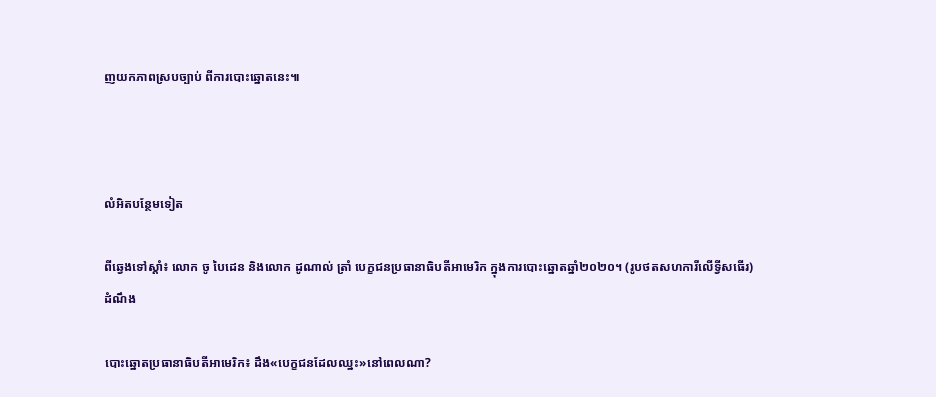ញយកភាពស្របច្បាប់ ពីការបោះឆ្នោតនេះ៕



លំអិតបន្ថែមទៀត

ពីឆ្វេងទៅស្ដាំ៖ លោក ចូ បៃដេន និងលោក ដូណាល់ ត្រាំ បេក្ខជនប្រធានាធិបតីអាមេរិក ក្នុងការបោះឆ្នោតឆ្នាំ២០២០។ (រូបថតសហការីលើទ្វីសធើរ)
ដំណឹង

បោះឆ្នោតប្រធានាធិបតីអាមេរិក៖ ដឹង«បេក្ខជនដែលឈ្នះ»នៅពេលណា?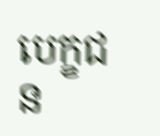បេក្ខជន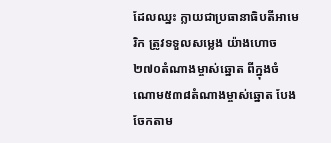ដែលឈ្នះ ក្លាយជាប្រធានាធិបតីអាមេរិក ត្រូវទទួលសម្លេង យ៉ាងហោច ២៧០តំណាងម្ចាស់ឆ្នោត ពីក្នុងចំណោម៥៣៨តំណាងម្ចាស់ឆ្នោត បែងចែកតាម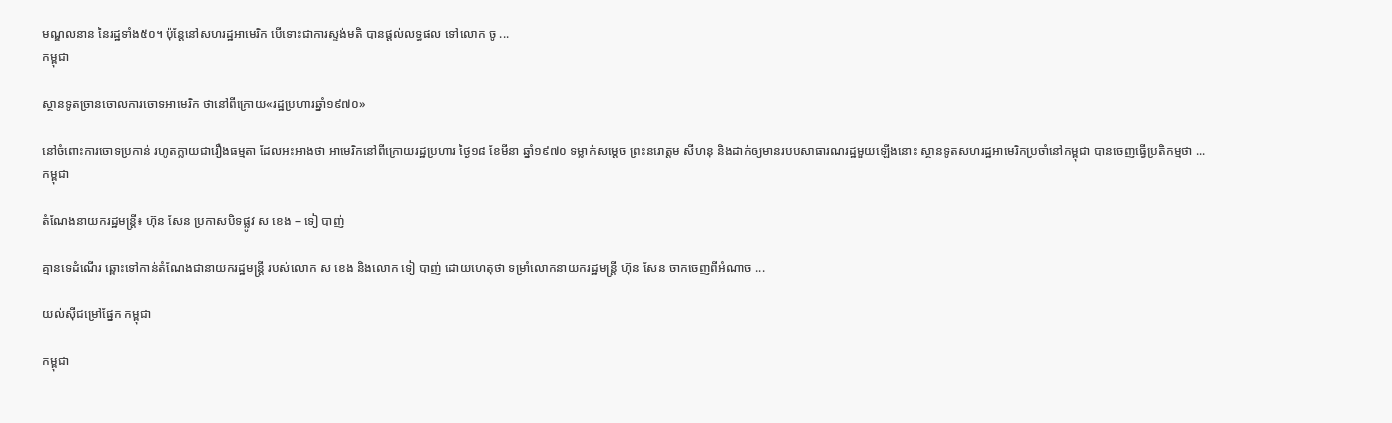មណ្ឌលនាន នៃរដ្ឋទាំង៥០។ ប៉ុន្តែនៅសហរដ្ឋអាមេរិក បើទោះជាការស្ទង់មតិ បានផ្ដល់លទ្ធផល ទៅលោក ចូ ...
កម្ពុជា

ស្ថានទូតច្រានចោលការចោទអាមេរិក ថានៅពីក្រោយ«រដ្ឋប្រហារឆ្នាំ១៩៧០»

នៅចំពោះការចោទប្រកាន់ រហូតក្លាយជារឿងធម្មតា ដែលអះអាងថា អាមេរិកនៅពីក្រោយរដ្ឋប្រហារ ថ្ងៃ១៨ ខែមីនា ឆ្នាំ១៩៧០ ទម្លាក់សម្ដេច ព្រះនរោត្ដម សីហនុ និងដាក់ឲ្យមានរបបសាធារណរដ្ឋមួយឡើងនោះ ស្ថានទូតសហរដ្ឋអាមេរិកប្រចាំនៅកម្ពុជា បានចេញធ្វើប្រតិកម្មថា ...
កម្ពុជា

តំណែងនាយករដ្ឋមន្ត្រី៖ ហ៊ុន សែន ប្រកាសបិទផ្លូវ ស ខេង – ទៀ បាញ់

គ្មានទេដំណើរ ឆ្ពោះទៅកាន់តំណែងជានាយករដ្ឋមន្ត្រី របស់លោក ស ខេង និងលោក ទៀ បាញ់ ដោយហេតុថា ទម្រាំលោកនាយករដ្ឋមន្ត្រី ហ៊ុន សែន ចាកចេញពីអំណាច ...

យល់ស៊ីជម្រៅផ្នែក កម្ពុជា

កម្ពុជា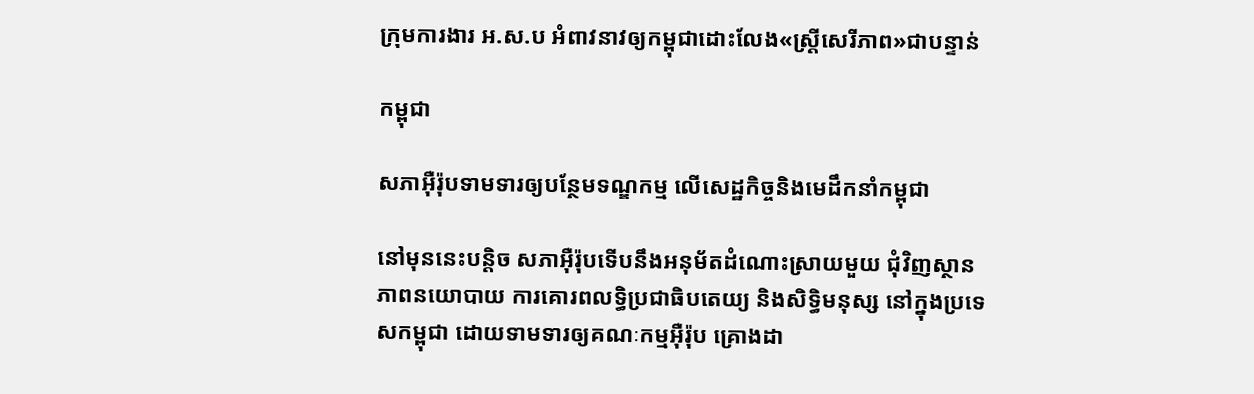ក្រុមការងារ អ.ស.ប អំពាវនាវឲ្យកម្ពុជាដោះលែង«ស្ត្រីសេរីភាព»ជាបន្ទាន់

កម្ពុជា

សភាអ៊ឺរ៉ុបទាមទារឲ្យបន្ថែមទណ្ឌកម្ម លើសេដ្ឋកិច្ចនិងមេដឹកនាំកម្ពុជា

នៅមុននេះបន្តិច សភាអ៊ឺរ៉ុបទើបនឹងអនុម័តដំណោះស្រាយមួយ ជុំវិញស្ថានភាពនយោបាយ ការគោរពលទ្ធិប្រជាធិបតេយ្យ និងសិទ្ធិមនុស្ស នៅក្នុងប្រទេសកម្ពុជា ដោយទាមទារឲ្យគណៈកម្មអ៊ឺរ៉ុប គ្រោងដា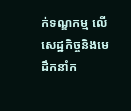ក់ទណ្ឌកម្ម លើសេដ្ឋកិច្ចនិងមេដឹកនាំក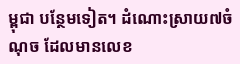ម្ពុជា បន្ថែមទៀត។ ដំណោះស្រាយ៧ចំណុច ដែលមានលេខ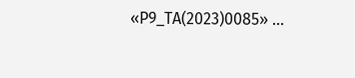«P9_TA(2023)0085» ...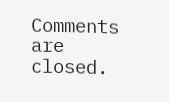Comments are closed.